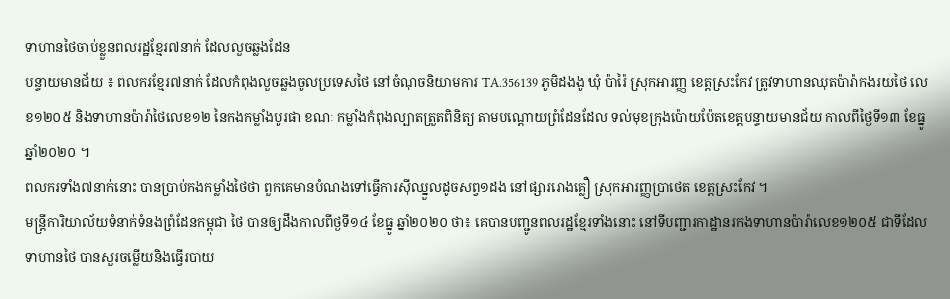ទាហានថៃចាប់ខ្លួនពលរដ្ឋខ្មែរ៧នាក់ ដែលលួចឆ្លងដែន
បន្ទាយមានជ័យ ៖ ពលករខ្មែរ៧នាក់ ដែលកំពុងលួចឆ្លងចូលប្រទេសថៃ នៅចំណុចនិយាមការ TA.356139 ភូមិដងងូ ឃុំ ប៉ារ៉ៃ ស្រុកអារញ្ញ ខេត្តស្រះកែវ ត្រូវទាហានឈុតប៉ារ៉ាកងរយថៃ លេខ១២០៥ និងទាហានប៉ារ៉ាថៃលេខ១២ នៃកងកម្លាំងបូរផា ខណៈ កម្លាំងកំពុងល្បាតត្រួតពិនិត្យ តាមបណ្តោយព្រំដែនដែល ទល់មុខក្រុងប៉ោយប៉ែតខេត្តបន្ទាយមានជ័យ កាលពីថ្ងៃទី១៣ ខែធ្នូ ឆ្នាំ២០២០ ។
ពលករទាំង៧នាក់នោះ បានប្រាប់កងកម្លាំងថៃថា ពួកគេមានបំណងទៅធ្វើការស៊ីឈ្នួលដូចសព្វ១ដង នៅផ្សាររោងគ្លឿ ស្រុកអារញ្ញប្រាថេត ខេត្តស្រះកែវ ។
មន្ត្រីការិយាល័យទំនាក់ទំនងព្រំដែនកម្ពុជា ថៃ បានឲ្យដឹងកាលពីថ្ងទី១៤ ខែធ្នូ ឆ្នាំ២០២០ ថា៖ គេបានបញ្ជូនពលរដ្ឋខ្មែរទាំងនោះ នៅទីបញ្ជារកាដ្ឋានរកងទាហានប៉ារ៉ាលេខ១២០៥ ជាទីដែលទាហានថៃ បានសួរចម្លើយនិងធ្វើរបាយ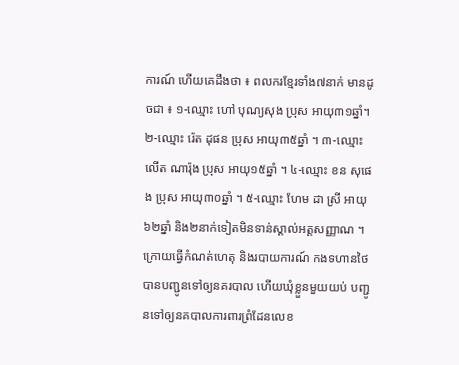ការណ៍ ហើយគេដឹងថា ៖ ពលករខ្មែរទាំង៧នាក់ មានដូចជា ៖ ១-ឈ្មោះ ហៅ បុណ្យសុង ប្រុស អាយុ៣១ឆ្នាំ។ ២-ឈ្មោះ រ៉េត ដុផន ប្រុស អាយុ៣៥ឆ្នាំ ។ ៣-ឈ្មោះ លើត ណារ៉ុង ប្រុស អាយុ១៥ឆ្នាំ ។ ៤-ឈ្មោះ ខន សុផេង ប្រុស អាយុ៣០ឆ្នាំ ។ ៥-ឈ្មោះ ហែម ដា ស្រី អាយុ៦២ឆ្នាំ និង២នាក់ទៀតមិនទាន់ស្គាល់អត្តសញ្ញាណ ។
ក្រោយធ្វើកំណត់ហេតុ និងរបាយការណ៍ កងទហានថៃបានបញ្ជូនទៅឲ្យនគរបាល ហើយឃុំខ្លួនមួយយប់ បញ្ជូនទៅឲ្យនគបាលការពារព្រំដែនលេខ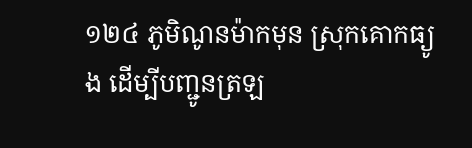១២៤ ភូមិណូនម៉ាកមុន ស្រុកគោកធ្យូង ដើម្បីបញ្ជូនត្រឡ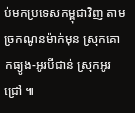ប់មកប្រទេសកម្ពុជាវិញ តាមច្រកណូនម៉ាក់មុន ស្រុកគោកធ្យូង-អូរបីជាន់ ស្រុកអូរជ្រៅ ៕